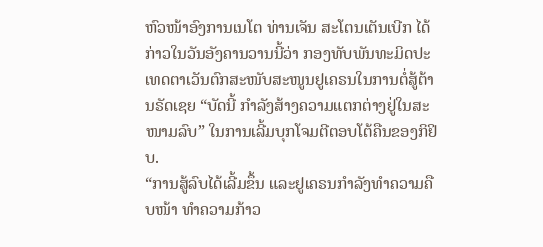ຫົວໜ້າອົງການເນໂຕ ທ່ານເຈັນ ສະໂຕນເຕັນເບີກ ໄດ້ກ່າວໃນວັນອັງຄານວານນີ້ວ່າ ກອງທັບພັນທະມິດປະເທດຕາເວັນຕົກສະໜັບສະໜູນຢູເຄຣນໃນການຕໍ່ສູ້ຕ້ານຣັດເຊຍ “ບັດນີ້ ກຳລັງສ້າງຄວາມແຕກຕ່າງຢູ່ໃນສະໜາມລົບ” ໃນການເລີ້ມບຸກໂຈມຕີຕອບໂຕ້ຄືນຂອງກິຢິບ.
“ການສູ້ລົບໄດ້ເລີ້ມຂຶ້ນ ແລະຢູເຄຣນກຳລັງທຳຄວາມຄືບໜ້າ ທຳຄວາມກ້າວ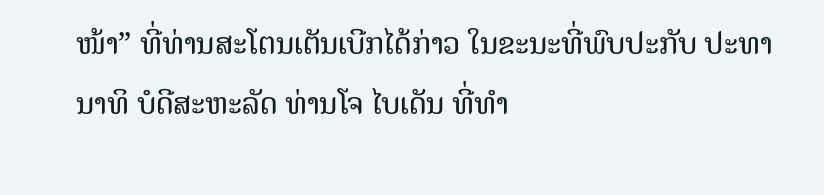ໜ້າ” ທີ່ທ່ານສະໂຕນເຕັນເບີກໄດ້ກ່າວ ໃນຂະນະທີ່ພົບປະກັບ ປະທານາທິ ບໍດີສະຫະລັດ ທ່ານໂຈ ໄບເດັນ ທີ່ທຳ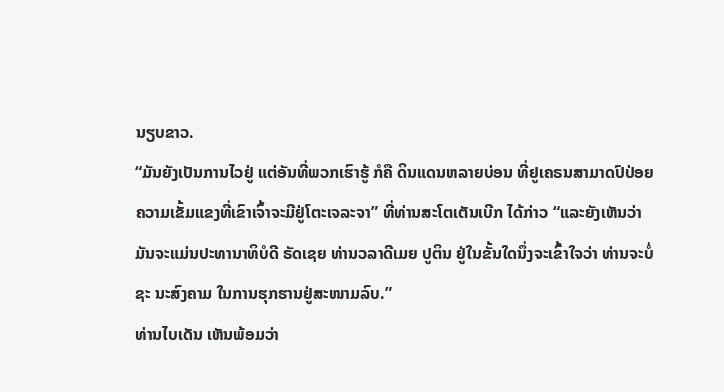ນຽບຂາວ.
“ມັນຍັງເປັນການໄວຢູ່ ແຕ່ອັນທີ່ພວກເຮົາຮູ້ ກໍຄື ດິນແດນຫລາຍບ່ອນ ທີ່ຢູເຄຣນສາມາດປົປ່ອຍ ຄວາມເຂັ້ມແຂງທີ່ເຂົາເຈົ້າຈະມີຢູ່ໂຕະເຈລະຈາ” ທີ່ທ່ານສະໂຕເຕັນເບີກ ໄດ້ກ່າວ “ແລະຍັງເຫັນວ່າມັນຈະແມ່ນປະທານາທິບໍດີ ຣັດເຊຍ ທ່ານວລາດີເມຍ ປູຕິນ ຢູ່ໃນຂັ້ນໃດນຶ່ງຈະເຂົ້າໃຈວ່າ ທ່ານຈະບໍ່ຊະ ນະສົງຄາມ ໃນການຮຸກຮານຢູ່ສະໜາມລົບ.”
ທ່ານໄບເດັນ ເຫັນພ້ອມວ່າ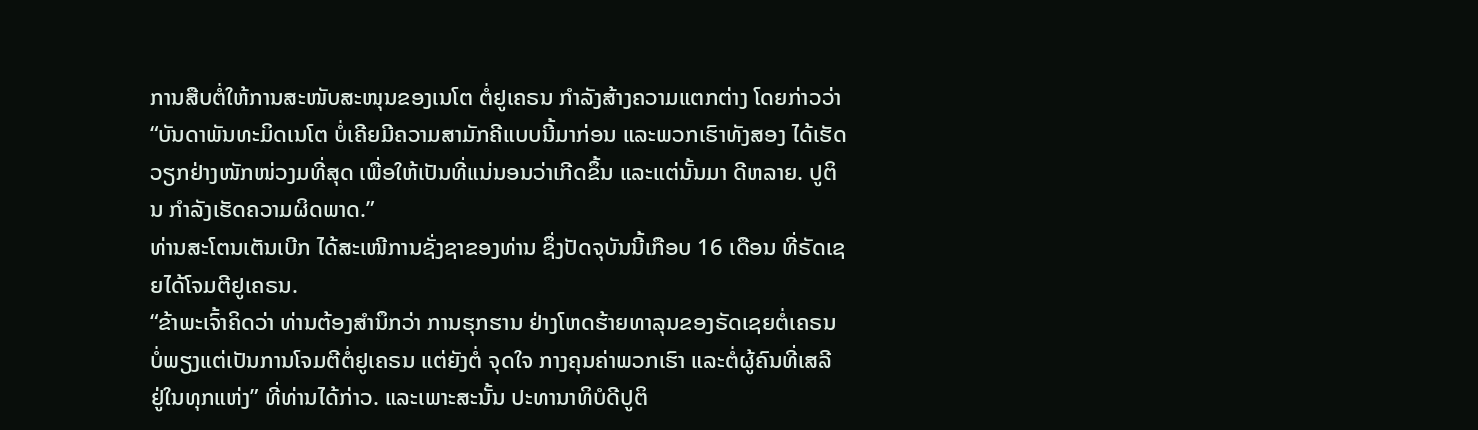ການສືບຕໍ່ໃຫ້ການສະໜັບສະໜຸນຂອງເນໂຕ ຕໍ່ຢູເຄຣນ ກຳລັງສ້າງຄວາມແຕກຕ່າງ ໂດຍກ່າວວ່າ “ບັນດາພັນທະມິດເນໂຕ ບໍ່ເຄີຍມີຄວາມສາມັກຄີແບບນີ້ມາກ່ອນ ແລະພວກເຮົາທັງສອງ ໄດ້ເຮັດວຽກຢ່າງໜັກໜ່ວງມທີ່ສຸດ ເພື່ອໃຫ້ເປັນທີ່ແນ່ນອນວ່າເກີດຂຶ້ນ ແລະແຕ່ນັ້ນມາ ດີຫລາຍ. ປູຕິນ ກຳລັງເຮັດຄວາມຜິດພາດ.”
ທ່ານສະໂຕນເຕັນເບີກ ໄດ້ສະເໜີການຊັ່ງຊາຂອງທ່ານ ຊຶ່ງປັດຈຸບັນນີ້ເກືອບ 16 ເດືອນ ທີ່ຣັດເຊຍໄດ້ໂຈມຕີຢູເຄຣນ.
“ຂ້າພະເຈົ້າຄິດວ່າ ທ່ານຕ້ອງສຳນຶກວ່າ ການຮຸກຮານ ຢ່າງໂຫດຮ້າຍທາລຸນຂອງຣັດເຊຍຕໍ່ເຄຣນ ບໍ່ພຽງແຕ່ເປັນການໂຈມຕີຕໍ່ຢູເຄຣນ ແຕ່ຍັງຕໍ່ ຈຸດໃຈ ກາງຄຸນຄ່າພວກເຮົາ ແລະຕໍ່ຜູ້ຄົນທີ່ເສລີ ຢູ່ໃນທຸກແຫ່ງ” ທີ່ທ່ານໄດ້ກ່າວ. ແລະເພາະສະນັ້ນ ປະທານາທິບໍດີປູຕິ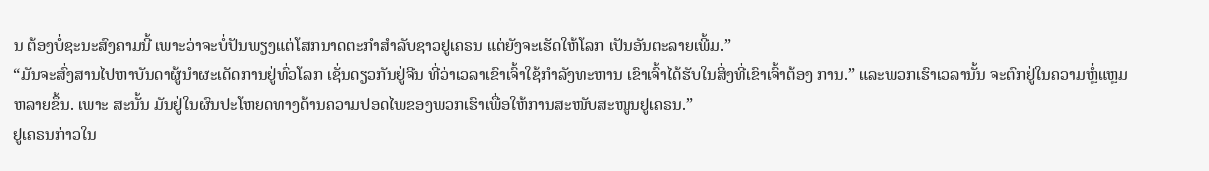ນ ຕ້ອງບໍ່ຊະນະສົງຄາມນີ້ ເພາະວ່າຈະບໍ່ປັນພຽງແຕ່ໂສກນາດຕະກຳສຳລັບຊາວຢູເຄຣນ ແຕ່ຍັງຈະເຮັດໃຫ້ໂລກ ເປັນອັນຕະລາຍເພີ້ມ.”
“ມັນຈະສົ່ງສານໄປຫາບັນດາຜູ້ນຳຜະເດັດການຢູ່ທົ່ວໂລກ ເຊັ່ນດຽວກັນຢູ່ຈີນ ທີ່ວ່າເວລາເຂົາເຈົ້າໃຊ້ກຳລັງທະຫານ ເຂົາເຈົ້າໄດ້ຮັບໃນສິ່ງທີ່ເຂົາເຈົ້າຕ້ອງ ການ.” ແລະພວກເຮົາເວລານັ້ນ ຈະຕົກຢູ່ໃນຄວາມຫຼໍ່ແຫຼມຫລາຍຂຶ້ນ. ເພາະ ສະນັ້ນ ມັນຢູ່ໃນຜົນປະໂຫຍດທາງດ້ານຄວາມປອດໄພຂອງພວກເຮົາເພື່ອໃຫ້ການສະໜັບສະໜູນຢູເຄຣນ.”
ຢູເຄຣນກ່າວໃນ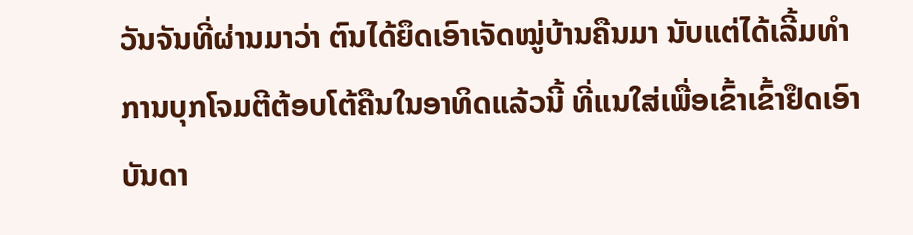ວັນຈັນທີ່ຜ່ານມາວ່າ ຕົນໄດ້ຍຶດເອົາເຈັດໝູ່ບ້ານຄືນມາ ນັບແຕ່ໄດ້ເລີ້ມທຳການບຸກໂຈມຕີຕ້ອບໂຕ້ຄືນໃນອາທິດແລ້ວນີ້ ທີ່ແນໃສ່ເພື່ອເຂົ້າເຂົ້າຢຶດເອົາບັນດາ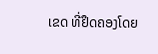ເຂດ ທີ່ຢຶດຄອງໂດຍ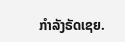ກຳລັງຣັດເຊຍ.